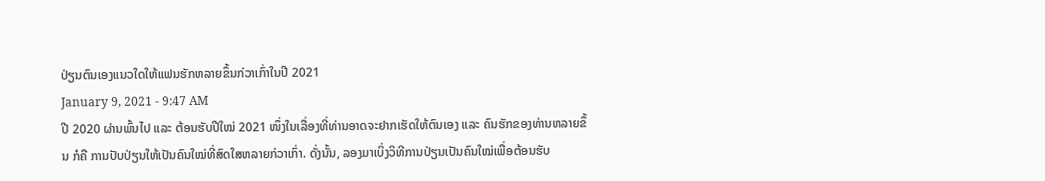ປ່ຽນຕົນເອງແນວໃດໃຫ້ແຟນຮັກຫລາຍຂຶ້ນກ່ວາເກົ່າໃນປີ 2021
January 9, 2021 - 9:47 AM
ປີ 2020 ຜ່ານພົ້ນໄປ ແລະ ຕ້ອນຮັບປີໃໝ່ 2021 ໜຶ່ງໃນເລື່ອງທີ່ທ່ານອາດຈະຢາກເຮັດໃຫ້ຕົນເອງ ແລະ ຄົນຮັກຂອງທ່ານຫລາຍຂຶ້ນ ກໍຄື ການປັບປ່ຽນໃຫ້ເປັນຄົນໃໝ່ທີ່ສົດໃສຫລາຍກ່ວາເກົ່າ. ດັ່ງນັ້ນ, ລອງມາເບິ່ງວິທີການປ່ຽນເປັນຄົນໃໝ່ເພື່ອຕ້ອນຮັບ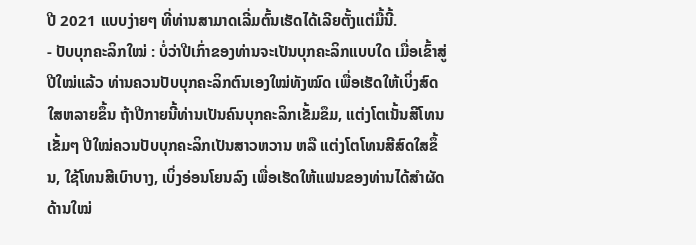ປີ 2021 ແບບງ່າຍໆ ທີ່ທ່ານສາມາດເລີ່ມຕົ້ນເຮັດໄດ້ເລີຍຕັ້ງແຕ່ມື້ນີ້.
- ປັບບຸກຄະລິກໃໝ່ : ບໍ່ວ່າປີເກົ່າຂອງທ່ານຈະເປັນບຸກຄະລິກແບບໃດ ເມື່ອເຂົ້າສູ່ປີໃໝ່ແລ້ວ ທ່ານຄວນປັບບຸກຄະລິກຕົນເອງໃໝ່ທັງໝົດ ເພື່ອເຮັດໃຫ້ເບິ່ງສົດໃສຫລາຍຂຶ້ນ ຖ້າປີກາຍນີ້ທ່ານເປັນຄົນບຸກຄະລິກເຂັ້ມຂຶມ, ແຕ່ງໂຕເນັ້ນສີໂທນເຂັ້ມໆ ປີໃໝ່ຄວນປັບບຸກຄະລິກເປັນສາວຫວານ ຫລື ແຕ່ງໂຕໂທນສີສົດໃສຂຶ້ນ, ໃຊ້ໂທນສີເບົາບາງ, ເບິ່ງອ່ອນໂຍນລົງ ເພື່ອເຮັດໃຫ້ແຟນຂອງທ່ານໄດ້ສຳຜັດດ້ານໃໝ່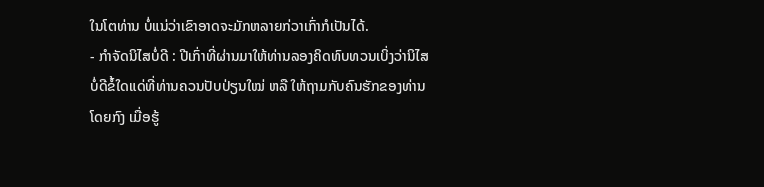ໃນໂຕທ່ານ ບໍ່ແນ່ວ່າເຂົາອາດຈະມັກຫລາຍກ່ວາເກົ່າກໍເປັນໄດ້.
- ກຳຈັດນິໄສບໍ່ດີ : ປີເກົ່າທີ່ຜ່ານມາໃຫ້ທ່ານລອງຄິດທົບທວນເບິ່ງວ່ານິໄສບໍ່ດີຂໍ້ໃດແດ່ທີ່ທ່ານຄວນປັບປ່ຽນໃໝ່ ຫລື ໃຫ້ຖາມກັບຄົນຮັກຂອງທ່ານໂດຍກົງ ເມື່ອຮູ້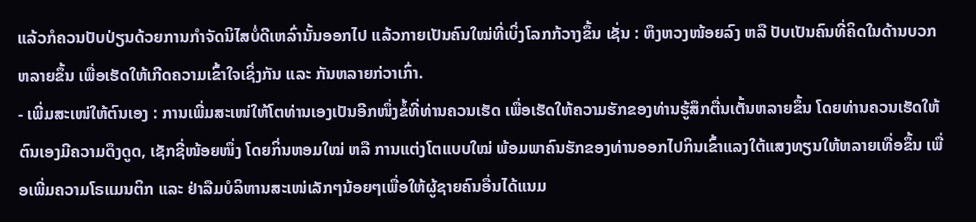ແລ້ວກໍຄວນປັບປ່ຽນດ້ວຍການກຳຈັດນິໄສບໍ່ດີເຫລົ່ານັ້ນອອກໄປ ແລ້ວກາຍເປັນຄົນໃໝ່ທີ່ເບິ່ງໂລກກ້ວາງຂຶ້ນ ເຊັ່ນ : ຫຶງຫວງໜ້ອຍລົງ ຫລື ປັບເປັນຄົນທີ່ຄິດໃນດ້ານບວກຫລາຍຂຶ້ນ ເພື່ອເຮັດໃຫ້ເກີດຄວາມເຂົ້າໃຈເຊິ່ງກັນ ແລະ ກັນຫລາຍກ່ວາເກົ່າ.
- ເພີ່ມສະເໜ່ໃຫ້ຕົນເອງ : ການເພີ່ມສະເໜ່ໃຫ້ໂຕທ່ານເອງເປັນອີກໜຶ່ງຂໍ້ທີ່ທ່ານຄວນເຮັດ ເພື່ອເຮັດໃຫ້ຄວາມຮັກຂອງທ່ານຮູ້ສຶກຕື່ນເຕັ້ນຫລາຍຂຶ້ນ ໂດຍທ່ານຄວນເຮັດໃຫ້ຕົນເອງມີຄວາມດຶງດູດ, ເຊັກຊີ່ໜ້ອຍໜຶ່ງ ໂດຍກິ່ນຫອມໃໝ່ ຫລື ການແຕ່ງໂຕແບບໃໝ່ ພ້ອມພາຄົນຮັກຂອງທ່ານອອກໄປກິນເຂົ້າແລງໃຕ້ແສງທຽນໃຫ້ຫລາຍເທື່ອຂຶ້ນ ເພື່ອເພີ່ມຄວາມໂຣແມນຕິກ ແລະ ຢ່າລືມບໍລິຫານສະເໜ່ເລັກໆນ້ອຍໆເພື່ອໃຫ້ຜູ້ຊາຍຄົນອື່ນໄດ້ແນມ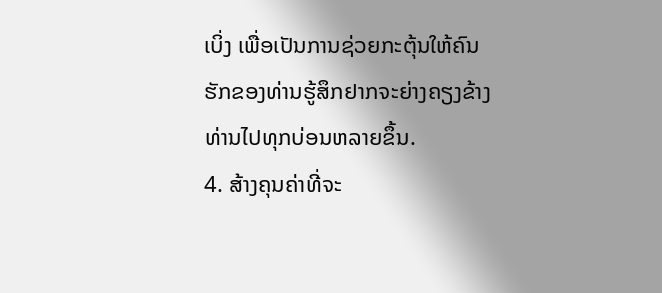ເບິ່ງ ເພື່ອເປັນການຊ່ວຍກະຕຸ້ນໃຫ້ຄົນຮັກຂອງທ່ານຮູ້ສຶກຢາກຈະຍ່າງຄຽງຂ້າງທ່ານໄປທຸກບ່ອນຫລາຍຂຶ້ນ.
4. ສ້າງຄຸນຄ່າທີ່ຈະ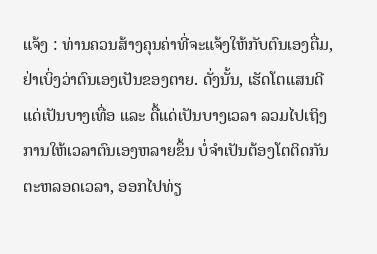ແຈ້ງ : ທ່ານຄວນສ້າງຄຸນຄ່າທີ່ຈະແຈ້ງໃຫ້ກັບຕົນເອງຕື່ມ, ຢ່າເບິ່ງວ່າຕົນເອງເປັນຂອງຕາຍ. ດັ່ງນັ້ນ, ເຮັດໂຕແສນດີແດ່ເປັນບາງເທື່ອ ແລະ ດື້ແດ່ເປັນບາງເວລາ ລວມໄປເຖິງການໃຫ້ເວລາຕົນເອງຫລາຍຂຶ້ນ ບໍ່ຈຳເປັນຕ້ອງໂຕຕິດກັນຕະຫລອດເວລາ, ອອກໄປທ່ຽ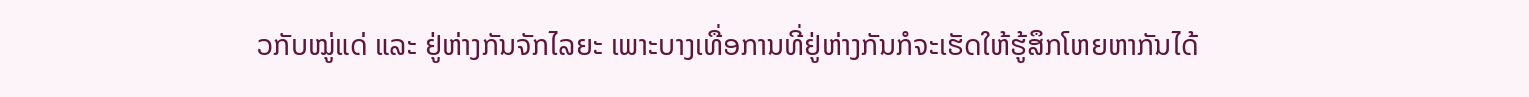ວກັບໝູ່ແດ່ ແລະ ຢູ່ຫ່າງກັນຈັກໄລຍະ ເພາະບາງເທື່ອການທີ່ຢູ່ຫ່າງກັນກໍຈະເຮັດໃຫ້ຮູ້ສຶກໂຫຍຫາກັນໄດ້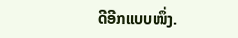ດີອີກແບບໜຶ່ງ.